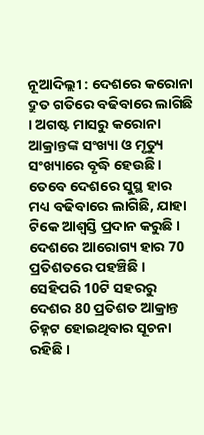ନୂଆଦିଲ୍ଲୀ : ଦେଶରେ କରୋନା ଦ୍ରୁତ ଗତିରେ ବଢିବାରେ ଲାଗିଛି । ଅଗଷ୍ଟ ମାସରୁ କରୋନା ଆକ୍ରାନ୍ତଙ୍କ ସଂଖ୍ୟା ଓ ମୃତ୍ୟୁ ସଂଖ୍ୟାରେ ବୃଦ୍ଧି ହେଉଛି । ତେବେ ଦେଶରେ ସୁସ୍ଥ ହାର ମଧ୍ୟ ବଢିବାରେ ଲାଗିଛି, ଯାହା ଟିକେ ଆଶ୍ବସ୍ତି ପ୍ରଦାନ କରୁଛି । ଦେଶରେ ଆରୋଗ୍ୟ ହାର 70 ପ୍ରତିଶତରେ ପହଞ୍ଚିଛି । ସେହିପରି 10ଟି ସହରରୁ ଦେଶର 80 ପ୍ରତିଶତ ଆକ୍ରାନ୍ତ ଚିହ୍ନଟ ହୋଇଥିବାର ସୂଚନା ରହିଛି ।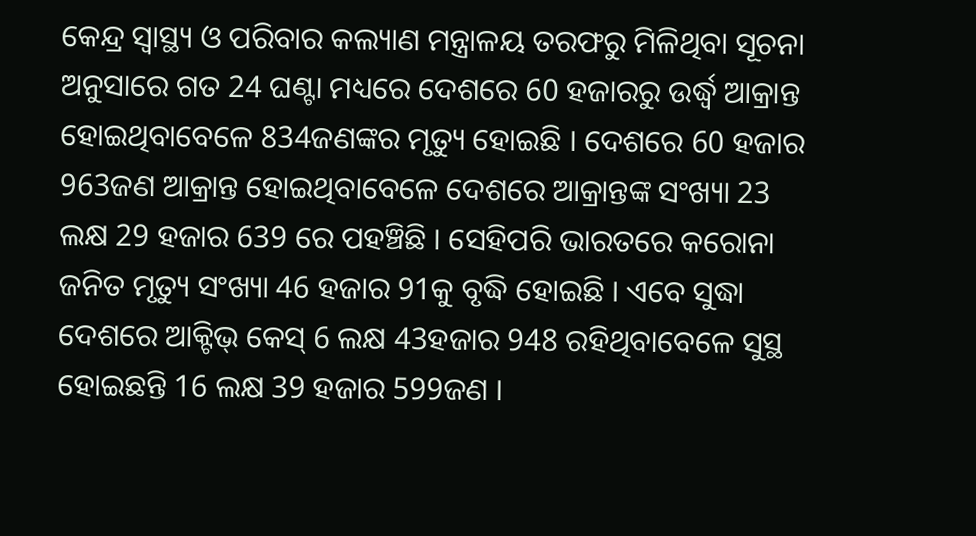କେନ୍ଦ୍ର ସ୍ବାସ୍ଥ୍ୟ ଓ ପରିବାର କଲ୍ୟାଣ ମନ୍ତ୍ରାଳୟ ତରଫରୁ ମିଳିଥିବା ସୂଚନା ଅନୁସାରେ ଗତ 24 ଘଣ୍ଟା ମଧ୍ୟରେ ଦେଶରେ 60 ହଜାରରୁ ଉର୍ଦ୍ଧ୍ବ ଆକ୍ରାନ୍ତ ହୋଇଥିବାବେଳେ 834ଜଣଙ୍କର ମୃତ୍ୟୁ ହୋଇଛି । ଦେଶରେ 60 ହଜାର 963ଜଣ ଆକ୍ରାନ୍ତ ହୋଇଥିବାବେଳେ ଦେଶରେ ଆକ୍ରାନ୍ତଙ୍କ ସଂଖ୍ୟା 23 ଲକ୍ଷ 29 ହଜାର 639 ରେ ପହଞ୍ଚିଛି । ସେହିପରି ଭାରତରେ କରୋନା ଜନିତ ମୃତ୍ୟୁ ସଂଖ୍ୟା 46 ହଜାର 91କୁ ବୃଦ୍ଧି ହୋଇଛି । ଏବେ ସୁଦ୍ଧା ଦେଶରେ ଆକ୍ଟିଭ୍ କେସ୍ 6 ଲକ୍ଷ 43ହଜାର 948 ରହିଥିବାବେଳେ ସୁସ୍ଥ ହୋଇଛନ୍ତି 16 ଲକ୍ଷ 39 ହଜାର 599ଜଣ ।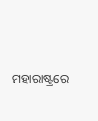ମହାରାଷ୍ଟ୍ରରେ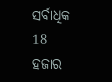ସର୍ବାଧିକ 18 ହଜାର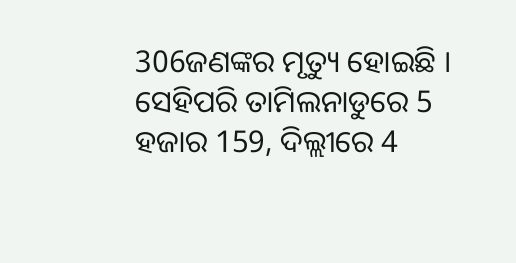306ଜଣଙ୍କର ମୃତ୍ୟୁ ହୋଇଛି । ସେହିପରି ତାମିଲନାଡୁରେ 5 ହଜାର 159, ଦିଲ୍ଲୀରେ 4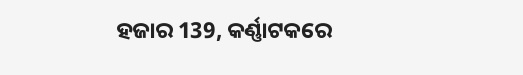ହଜାର 139, କର୍ଣ୍ଣାଟକରେ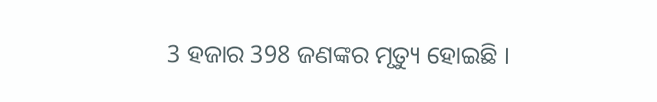3 ହଜାର 398 ଜଣଙ୍କର ମୃତ୍ୟୁ ହୋଇଛି ।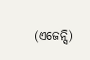(ଏଜେନ୍ସି)